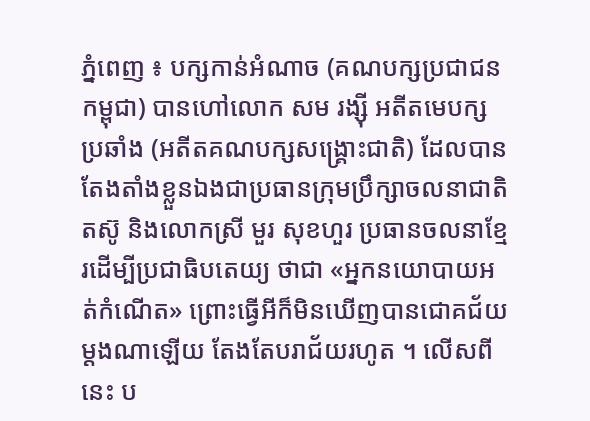ភ្នំពេញ ៖ បក្សកាន់អំណាច (គណបក្សប្រជាជនកម្ពុជា) បានហៅលោក សម រង្ស៊ី អតីតមេបក្សប្រឆាំង (អតីតគណបក្សសង្រ្គោះជាតិ) ដែលបានតែងតាំងខ្លួនឯងជាប្រធានក្រុមប្រឹក្សាចលនាជាតិតស៊ូ និងលោកស្រី មួរ សុខហួរ ប្រធានចលនាខ្មែរដើម្បីប្រជាធិបតេយ្យ ថាជា «អ្នកនយោបាយអត់កំណើត» ព្រោះធ្វើអីក៏មិនឃើញបានជោគជ័យម្ដងណាឡើយ តែងតែបរាជ័យរហូត ។ លើសពីនេះ ប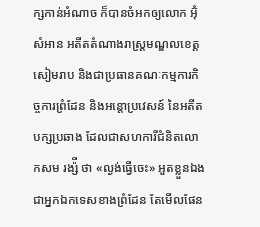ក្សកាន់អំណាច ក៏បានចំអកឲ្យលោក អ៊ុំ សំអាន អតីតតំណាងរាស្រ្តមណ្ឌលខេត្តសៀមរាប និងជាប្រធានគណៈកម្មការកិច្ចការព្រំដែន និងអន្តោប្រវេសន៍ នៃអតីតបក្សប្រឆាង ដែលជាសហការីជំនិតលោកសម រង្ស៉ី ថា «ល្ងង់ធ្វើចេះ» អួតខ្លួនឯងជាអ្នកឯកទេសខាងព្រំដែន តែមើលផែន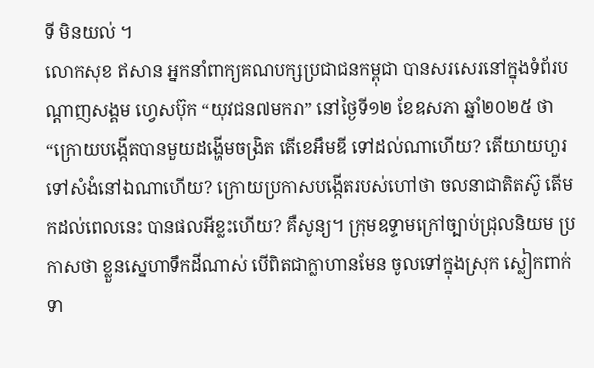ទី មិនយល់ ។
លោកសុខ ឥសាន អ្នកនាំពាក្យគណបក្សប្រជាជនកម្ពុជា បានសរសេរនៅក្នុងទំព័របណ្ដាញសង្គម ហ្វេសប៊ុក “យុវជន៧មករា” នៅថ្ងៃទី១២ ខែឧសភា ឆ្នាំ២០២៥ ថា “ក្រោយបង្កើតបានមួយដង្ហើមចង្រិត តើខេអឹមឌី ទៅដល់ណាហើយ? តើយាយហួរ ទៅសំងំនៅឯណាហើយ? ក្រោយប្រកាសបង្កើតរបស់ហៅថា ចលនាជាតិតស៊ូ តើមកដល់ពេលនេះ បានផលអីខ្លះហើយ? គឺសូន្យ។ ក្រុមឧទ្ទាមក្រៅច្បាប់ជ្រុលនិយម ប្រកាសថា ខ្លួនស្នេហាទឹកដីណាស់ បើពិតជាក្លាហានមែន ចូលទៅក្នុងស្រុក ស្លៀកពាក់ទា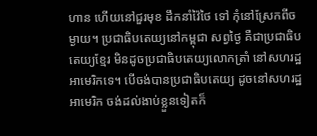ហាន ហើយនៅជួរមុខ ដឹកនាំវ៉ៃថៃ ទៅ កុំនៅស្រែកពីចម្ងាយ។ ប្រជាធិបតេយ្យនៅកម្ពុជា សព្វថ្ងៃ គឺជាប្រជាធិបតេយ្យខ្មែរ មិនដូចប្រជាធិបតេយ្យលោកត្រាំ នៅសហរដ្ឋអាមេរិកទេ។ បើចង់បានប្រជាធិបតេយ្យ ដូចនៅសហរដ្ឋអាមេរិក ចង់ដល់ងាប់ខ្លួនទៀតក៏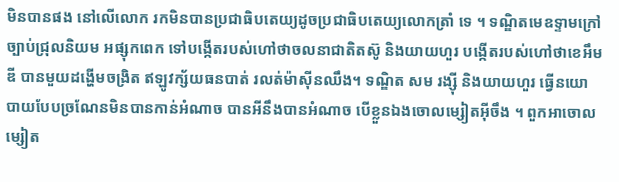មិនបានផង នៅលើលោក រកមិនបានប្រជាធិបតេយ្យដូចប្រជាធិបតេយ្យលោកត្រាំ ទេ ។ ទណ្ឌិតមេឧទ្ទាមក្រៅច្បាប់ជ្រុលនិយម អផ្សុកពេក ទៅបង្កើតរបស់ហៅថាចលនាជាតិតស៊ូ និងយាយហួរ បង្កើតរបស់ហៅថាខេអឹមឌី បានមួយដង្ហើមចង្រិត ឥឡូវក្ស័យធនបាត់ រលត់ម៉ាស៊ីនឈឹង។ ទណ្ឌិត សម រង្ស៊ី និងយាយហួរ ធ្វើនយោបាយបែបច្រណែនមិនបានកាន់អំណាច បានអីនឹងបានអំណាច បើខ្លួនឯងចោលម្សៀតអ៊ីចឹង ។ ពួកអាចោលម្សៀត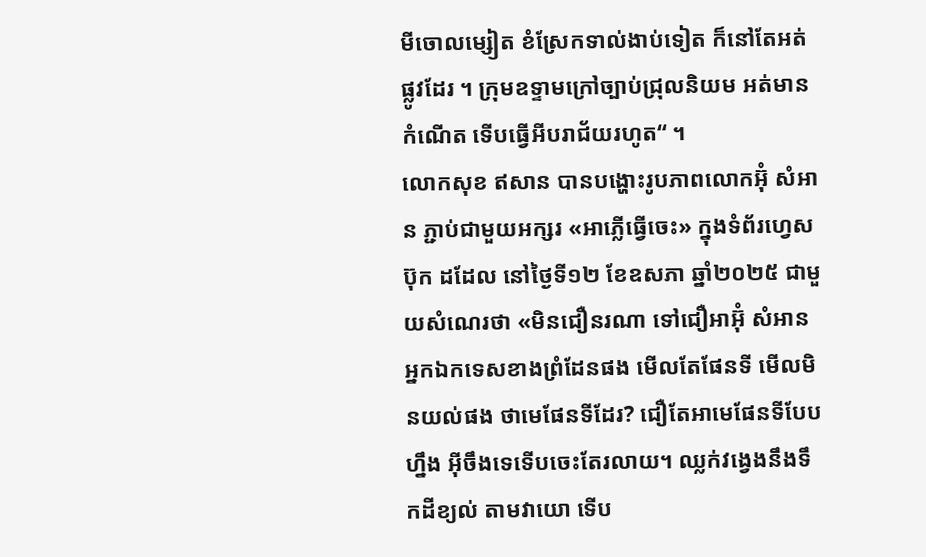មីចោលម្សៀត ខំស្រែកទាល់ងាប់ទៀត ក៏នៅតែអត់ផ្លូវដែរ ។ ក្រុមឧទ្ទាមក្រៅច្បាប់ជ្រុលនិយម អត់មានកំណើត ទើបធ្វើអីបរាជ័យរហូត“ ។
លោកសុខ ឥសាន បានបង្ហោះរូបភាពលោកអ៊ុំ សំអាន ភ្ជាប់ជាមួយអក្សរ «អាភ្លើធ្វើចេះ» ក្នុងទំព័រហ្វេសប៊ុក ដដែល នៅថ្ងៃទី១២ ខែឧសភា ឆ្នាំ២០២៥ ជាមួយសំណេរថា «មិនជឿនរណា ទៅជឿអាអ៊ុំ សំអាន អ្នកឯកទេសខាងព្រំដែនផង មើលតែផែនទី មើលមិនយល់ផង ថាមេផែនទីដែរ? ជឿតែអាមេផែនទីបែបហ្នឹង អ៊ីចឹងទេទើបចេះតែរលាយ។ ឈ្លក់វង្វេងនឹងទឹកដីខ្យល់ តាមវាយោ ទើប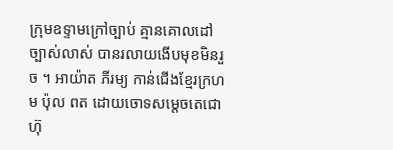ក្រុមឧទ្ទាមក្រៅច្បាប់ គ្មានគោលដៅច្បាស់លាស់ បានរលាយងើបមុខមិនរួច ។ អាយ៉ាត ភីរម្យ កាន់ជើងខ្មែរក្រហម ប៉ុល ពត ដោយចោទសម្តេចតេជោ ហ៊ុ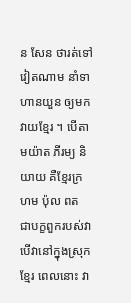ន សែន ថារត់ទៅវៀតណាម នាំទាហានយួន ឲ្យមកវាយខ្មែរ ។ បើតាមយ៉ាត ភីរម្យ និយាយ គឺខ្មែរក្រហម ប៉ុល ពត ជាបក្ខពួករបស់វា បើវានៅក្នុងស្រុកខ្មែរ ពេលនោះ វា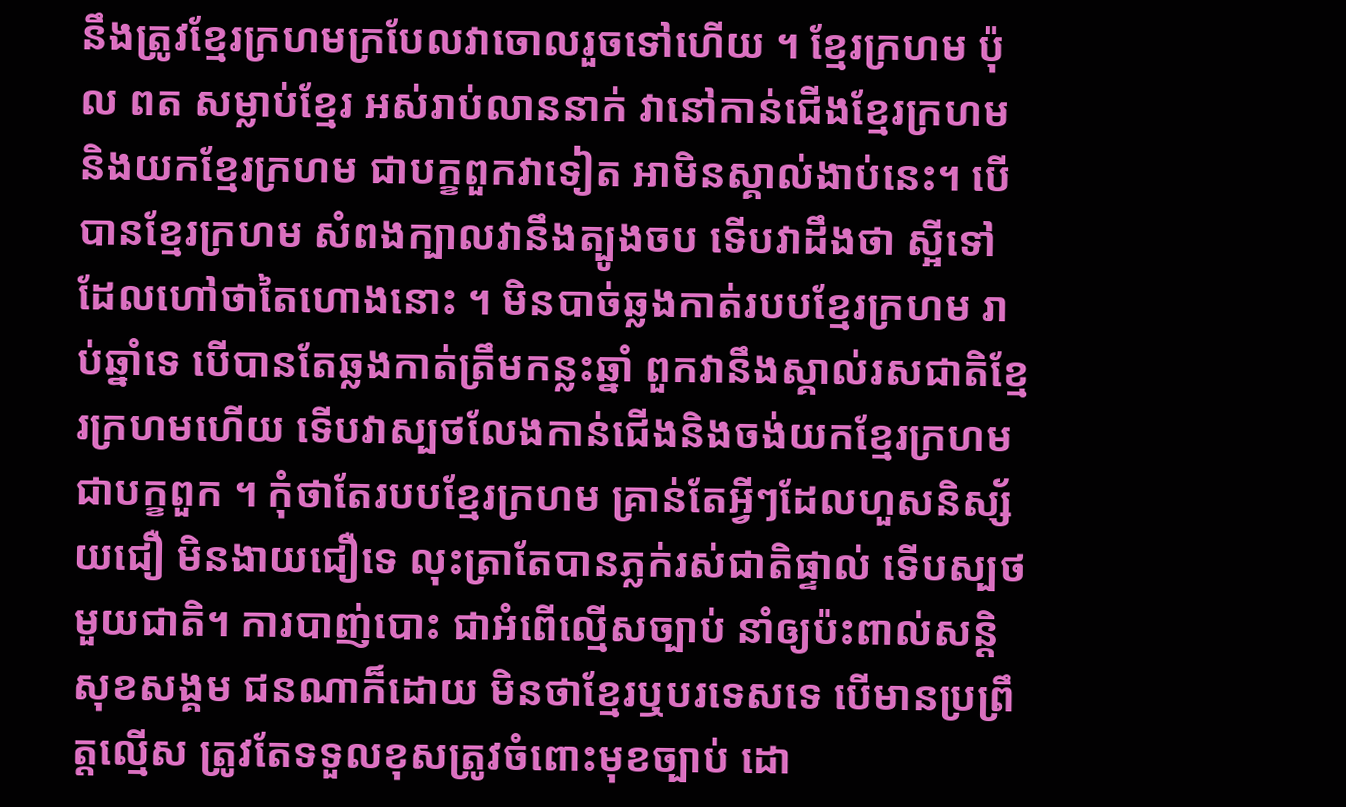នឹងត្រូវខ្មែរក្រហមក្របែលវាចោលរួចទៅហើយ ។ ខ្មែរក្រហម ប៉ុល ពត សម្លាប់ខ្មែរ អស់រាប់លាននាក់ វានៅកាន់ជើងខ្មែរក្រហម និងយកខ្មែរក្រហម ជាបក្ខពួកវាទៀត អាមិនស្គាល់ងាប់នេះ។ បើបានខ្មែរក្រហម សំពងក្បាលវានឹងត្បូងចប ទើបវាដឹងថា ស្អីទៅដែលហៅថាតៃហោងនោះ ។ មិនបាច់ឆ្លងកាត់របបខ្មែរក្រហម រាប់ឆ្នាំទេ បើបានតែឆ្លងកាត់ត្រឹមកន្លះឆ្នាំ ពួកវានឹងស្គាល់រសជាតិខ្មែរក្រហមហើយ ទើបវាស្បថលែងកាន់ជើងនិងចង់យកខ្មែរក្រហម ជាបក្ខពួក ។ កុំថាតែរបបខ្មែរក្រហម គ្រាន់តែអ្វីៗដែលហួសនិស្ស័យជឿ មិនងាយជឿទេ លុះត្រាតែបានភ្លក់រស់ជាតិផ្ទាល់ ទើបស្បថមួយជាតិ។ ការបាញ់បោះ ជាអំពើល្មើសច្បាប់ នាំឲ្យប៉ះពាល់សន្តិសុខសង្គម ជនណាក៏ដោយ មិនថាខ្មែរឬបរទេសទេ បើមានប្រព្រឹត្តល្មើស ត្រូវតែទទួលខុសត្រូវចំពោះមុខច្បាប់ ដោ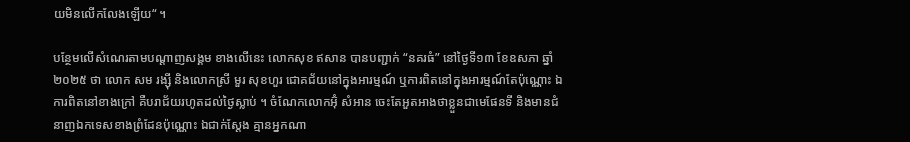យមិនលើកលែងឡើយ“ ។

បន្ថែមលើសំណេរតាមបណ្ដាញសង្គម ខាងលើនេះ លោកសុខ ឥសាន បានបញ្ជាក់ “នគរធំ” នៅថ្ងៃទី១៣ ខែឧសភា ឆ្នាំ២០២៥ ថា លោក សម រង្ស៊ី និងលោកស្រី មួរ សុខហួរ ជោគជ័យនៅក្នុងអារម្មណ៍ ឬការពិតនៅក្នុងអារម្មណ៍តែប៉ុណ្ណោះ ឯការពិតនៅខាងក្រៅ គឺបរាជ័យរហូតដល់ថ្ងៃស្លាប់ ។ ចំណែកលោកអ៊ុំ សំអាន ចេះតែអួតអាងថាខ្លួនជាមេផែនទី និងមានជំនាញឯកទេសខាងព្រំដែនប៉ុណ្ណោះ ឯជាក់ស្ដែង គ្មានអ្នកណា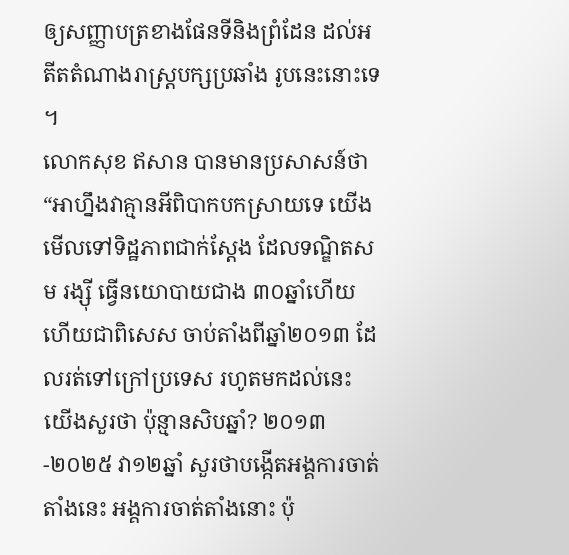ឲ្យសញ្ញាបត្រខាងផែនទីនិងព្រំដែន ដល់អតីតតំណាងរាស្រ្តបក្សប្រឆាំង រូបនេះនោះទេ ។
លោកសុខ ឥសាន បានមានប្រសាសន៍ថា “អាហ្នឹងវាគ្មានអីពិបាកបកស្រាយទេ យើងមើលទៅទិដ្ឋភាពជាក់ស្ដែង ដែលទណ្ឌិតសម រង្ស៊ី ធ្វើនយោបាយជាង ៣០ឆ្នាំហើយ ហើយជាពិសេស ចាប់តាំងពីឆ្នាំ២០១៣ ដែលរត់ទៅក្រៅប្រទេស រហូតមកដល់នេះ យើងសួរថា ប៉ុន្មានសិបឆ្នាំ? ២០១៣-២០២៥ វា១២ឆ្នាំ សួរថាបង្កើតអង្គការចាត់តាំងនេះ អង្គការចាត់តាំងនោះ ប៉ុ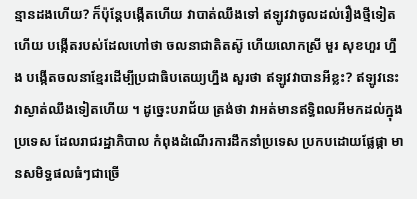ន្មានដងហើយ? ក៏ប៉ុន្តែបង្កើតហើយ វាបាត់ឈឹងទៅ ឥឡូវវាចូលដល់រឿងថ្មីទៀតហើយ បង្កើតរបស់ដែលហៅថា ចលនាជាតិតស៊ូ ហើយលោកស្រី មួរ សុខហួរ ហ្នឹង បង្កើតចលនាខ្មែរដើម្បីប្រជាធិបតេយ្យហ្នឹង សួរថា ឥឡូវវាបានអីខ្លះ? ឥឡូវនេះវាស្ងាត់ឈឹងទៀតហើយ ។ ដូច្នេះបរាជ័យ ត្រង់ថា វាអត់មានឥទ្ធិពលអីមកដល់ក្នុងប្រទេស ដែលរាជរដ្ឋាភិបាល កំពុងដំណើរការដឹកនាំប្រទេស ប្រកបដោយផ្លែផ្កា មានសមិទ្ធផលធំៗជាច្រើ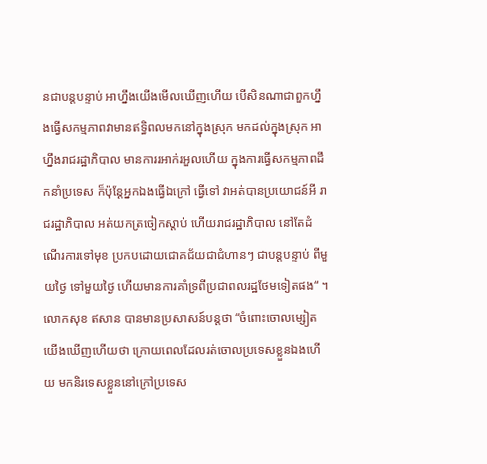នជាបន្តបន្ទាប់ អាហ្នឹងយើងមើលឃើញហើយ បើសិនណាជាពួកហ្នឹងធ្វើសកម្មភាពវាមានឥទ្ធិពលមកនៅក្នុងស្រុក មកដល់ក្នុងស្រុក អាហ្នឹងរាជរដ្ឋាភិបាល មានការរអាក់រអួលហើយ ក្នុងការធ្វើសកម្មភាពដឹកនាំប្រទេស ក៏ប៉ុន្តែអ្នកឯងធ្វើឯក្រៅ ធ្វើទៅ វាអត់បានប្រយោជន៍អី រាជរដ្ឋាភិបាល អត់យកត្រចៀកស្ដាប់ ហើយរាជរដ្ឋាភិបាល នៅតែដំណើរការទៅមុខ ប្រកបដោយជោគជ័យជាជំហានៗ ជាបន្តបន្ទាប់ ពីមួយថ្ងៃ ទៅមួយថ្ងៃ ហើយមានការគាំទ្រពីប្រជាពលរដ្ឋថែមទៀតផង“ ។
លោកសុខ ឥសាន បានមានប្រសាសន៍បន្តថា “ចំពោះចោលម្សៀត យើងឃើញហើយថា ក្រោយពេលដែលរត់ចោលប្រទេសខ្លួនឯងហើយ មកនិរទេសខ្លួននៅក្រៅប្រទេស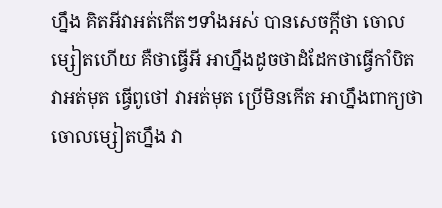ហ្នឹង គិតអីវាអត់កើតៗទាំងអស់ បានសេចក្ដីថា ចោលម្សៀតហើយ គឺថាធ្វើអី អាហ្នឹងដូចថាដំដែកថាធ្វើកាំបិត វាអត់មុត ធ្វើពូថៅ វាអត់មុត ប្រើមិនកើត អាហ្នឹងពាក្យថាចោលម្សៀតហ្នឹង វា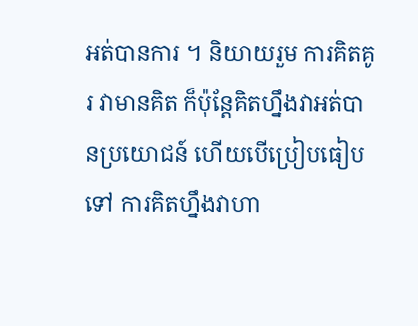អត់បានការ ។ និយាយរួម ការគិតគូរ វាមានគិត ក៏ប៉ុន្តែគិតហ្នឹងវាអត់បានប្រយោជន៍ ហើយបើប្រៀបធៀបទៅ ការគិតហ្នឹងវាហា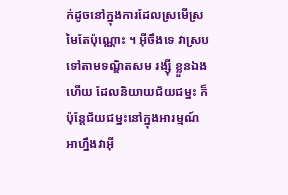ក់ដូចនៅក្នុងការដែលស្រមើស្រមៃតែប៉ុណ្ណោះ ។ អ៊ីចឹងទេ វាស្របទៅតាមទណ្ឌិតសម រង្ស៊ី ខ្លួនឯងហើយ ដែលនិយាយជ័យជម្នះ ក៏ប៉ុន្តែជ័យជម្នះនៅក្នុងអារម្មណ៍ អាហ្នឹងវាអ៊ី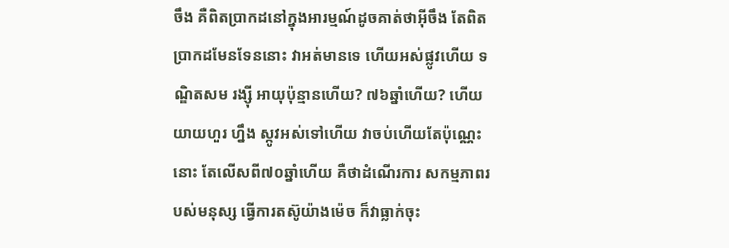ចឹង គឺពិតប្រាកដនៅក្នុងអារម្មណ៍ដូចគាត់ថាអ៊ីចឹង តែពិតប្រាកដមែនទែននោះ វាអត់មានទេ ហើយអស់ផ្លូវហើយ ទណ្ឌិតសម រង្ស៊ី អាយុប៉ុន្មានហើយ? ៧៦ឆ្នាំហើយ? ហើយយាយហួរ ហ្នឹង ស្កូវអស់ទៅហើយ វាចប់ហើយតែប៉ុណ្ណេះនោះ តែលើសពី៧០ឆ្នាំហើយ គឺថាដំណើរការ សកម្មភាពរបស់មនុស្ស ធ្វើការតស៊ូយ៉ាងម៉េច ក៏វាធ្លាក់ចុះ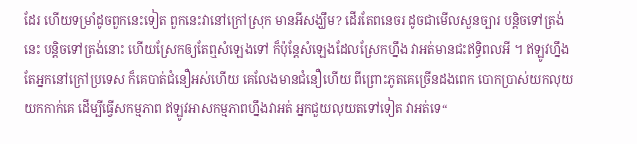ដែរ ហើយទម្រាំដូចពួកនេះទៀត ពួកនេះវានៅក្រៅស្រុក មានអីសង្ឃឹម? ដើរតែពនេចរ ដូចជាមើលសួនច្បារ បន្តិចទៅត្រង់នេះ បន្តិចទៅត្រង់នោះ ហើយស្រែកឲ្យតែឮសំឡេងទៅ ក៏ប៉ុន្តែសំឡេងដែលស្រែកហ្នឹង វាអត់មានជះឥទ្ធិពលអី ។ ឥឡូវហ្នឹង តែអ្នកនៅក្រៅប្រទេស ក៏គេបាត់ជំនឿអស់ហើយ គេលែងមានជំនឿហើយ ពីព្រោះភូតគេច្រើនដងពេក បោកប្រាស់យកលុយយកកាក់គេ ដើម្បីធ្វើសកម្មភាព ឥឡូវអាសកម្មភាពហ្នឹងវាអត់ អ្នកជួយលុយតទៅទៀត វាអត់ទេ“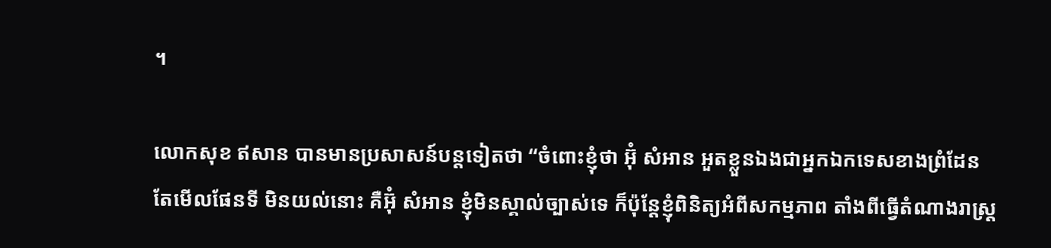។

លោកសុខ ឥសាន បានមានប្រសាសន៍បន្តទៀតថា “ចំពោះខ្ញុំថា អ៊ុំ សំអាន អួតខ្លួនឯងជាអ្នកឯកទេសខាងព្រំដែន តែមើលផែនទី មិនយល់នោះ គឺអ៊ុំ សំអាន ខ្ញុំមិនស្គាល់ច្បាស់ទេ ក៏ប៉ុន្តែខ្ញុំពិនិត្យអំពីសកម្មភាព តាំងពីធ្វើតំណាងរាស្រ្ត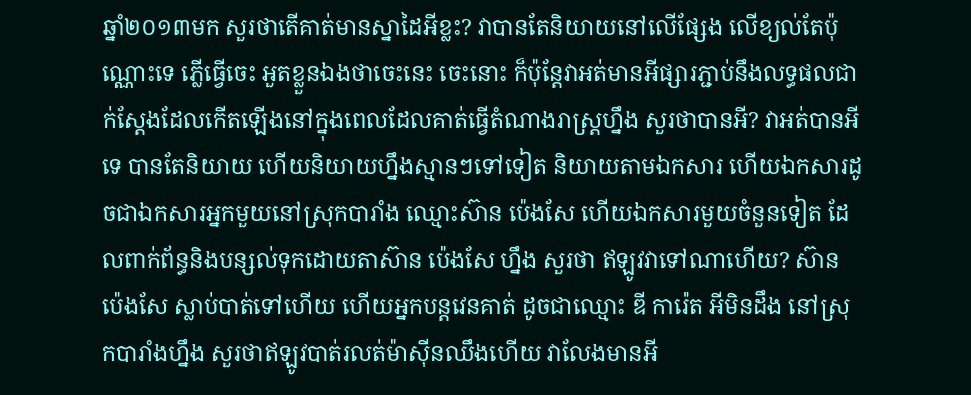ឆ្នាំ២០១៣មក សួរថាតើគាត់មានស្នាដៃអីខ្លះ? វាបានតែនិយាយនៅលើផ្សែង លើខ្យល់តែប៉ុណ្ណោះទេ ភ្លើធ្វើចេះ អួតខ្លួនឯងថាចេះនេះ ចេះនោះ ក៏ប៉ុន្តែវាអត់មានអីផ្សារភ្ជាប់នឹងលទ្ធផលជាក់ស្ដែងដែលកើតឡើងនៅក្នុងពេលដែលគាត់ធ្វើតំណាងរាស្រ្តហ្នឹង សួរថាបានអី? វាអត់បានអីទេ បានតែនិយាយ ហើយនិយាយហ្នឹងស្មានៗទៅទៀត និយាយតាមឯកសារ ហើយឯកសារដូចជាឯកសារអ្នកមួយនៅស្រុកបារាំង ឈ្មោះស៊ាន ប៉េងសែ ហើយឯកសារមួយចំនួនទៀត ដែលពាក់ព័ន្ធនិងបន្សល់ទុកដោយតាស៊ាន ប៉េងសែ ហ្នឹង សួរថា ឥឡូវវាទៅណាហើយ? ស៊ាន ប៉េងសែ ស្លាប់បាត់ទៅហើយ ហើយអ្នកបន្តវេនគាត់ ដូចជាឈ្មោះ ឌី ការ៉េត អីមិនដឹង នៅស្រុកបារាំងហ្នឹង សួរថាឥឡូវបាត់រលត់ម៉ាស៊ីនឈឹងហើយ វាលែងមានអី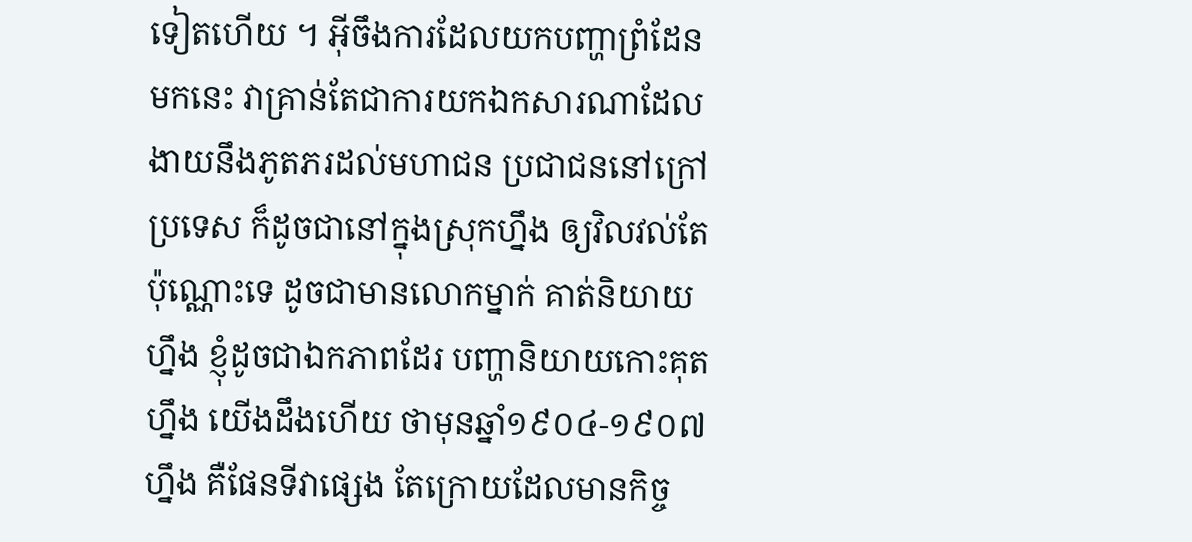ទៀតហើយ ។ អ៊ីចឹងការដែលយកបញ្ហាព្រំដែន មកនេះ វាគ្រាន់តែជាការយកឯកសារណាដែលងាយនឹងភូតភរដល់មហាជន ប្រជាជននៅក្រៅប្រទេស ក៏ដូចជានៅក្នុងស្រុកហ្នឹង ឲ្យវិលវល់តែប៉ុណ្ណោះទេ ដូចជាមានលោកម្នាក់ គាត់និយាយហ្នឹង ខ្ញុំដូចជាឯកភាពដែរ បញ្ហានិយាយកោះគុតហ្នឹង យើងដឹងហើយ ថាមុនឆ្នាំ១៩០៤-១៩០៧ ហ្នឹង គឺផែនទីវាផ្សេង តែក្រោយដែលមានកិច្ច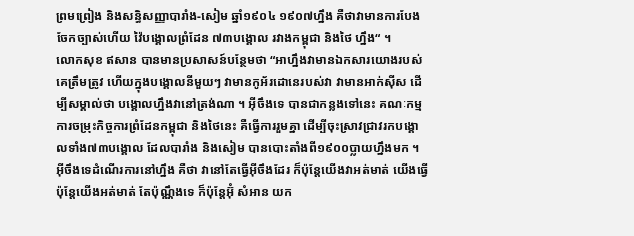ព្រមព្រៀង និងសន្ធិសញ្ញាបារាំង-សៀម ឆ្នាំ១៩០៤ ១៩០៧ហ្នឹង គឺថាវាមានការបែងចែកច្បាស់ហើយ វ៉ៃបង្គោលព្រំដែន ៧៣បង្គោល រវាងកម្ពុជា និងថៃ ហ្នឹង“ ។
លោកសុខ ឥសាន បានមានប្រសាសន៍បន្ថែមថា “អាហ្នឹងវាមានឯកសារយោងរបស់គេត្រឹមត្រូវ ហើយក្នុងបង្គោលនីមួយៗ វាមានកូអ័រដោនេរបស់វា វាមានអាក់ស៊ីស ដើម្បីសម្គាល់ថា បង្គោលហ្នឹងវានៅត្រង់ណា ។ អ៊ីចឹងទេ បានជាកន្លងទៅនេះ គណៈកម្មការចម្រុះកិច្ចការព្រំដែនកម្ពុជា និងថៃនេះ គឺធ្វើការរួមគ្នា ដើម្បីចុះស្រាវជ្រាវរកបង្គោលទាំង៧៣បង្គោល ដែលបារាំង និងសៀម បានបោះតាំងពី១៩០០ប្លាយហ្នឹងមក ។ អ៊ីចឹងទេដំណើរការនៅហ្នឹង គឺថា វានៅតែធ្វើអ៊ីចឹងដែរ ក៏ប៉ុន្តែយើងវាអត់មាត់ យើងធ្វើ ប៉ុន្តែយើងអត់មាត់ តែប៉ុណ្ណឹងទេ ក៏ប៉ុន្តែអ៊ុំ សំអាន យក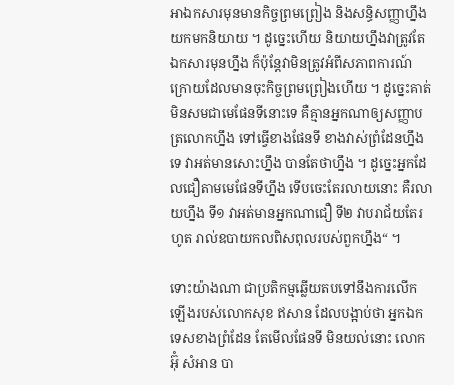អាឯកសារមុនមានកិច្ចព្រមព្រៀង និងសន្ធិសញ្ញាហ្នឹង យកមកនិយាយ ។ ដូច្នេះហើយ និយាយហ្នឹងវាត្រូវតែឯកសារមុនហ្នឹង ក៏ប៉ុន្តែវាមិនត្រូវអំពីសភាពការណ៍ក្រោយដែលមានចុះកិច្ចព្រមព្រៀងហើយ ។ ដូច្នេះគាត់មិនសមជាមេផែនទីនោះទេ គឺគ្មានអ្នកណាឲ្យសញ្ញាបត្រលោកហ្នឹង ទៅធ្វើខាងផែនទី ខាងវាស់ព្រំដែនហ្នឹងទេ វាអត់មានសោះហ្នឹង បានតែថាហ្នឹង ។ ដូច្នេះអ្នកដែលជឿតាមមេផែនទីហ្នឹង ទើបចេះតែរលាយនោះ គឺរលាយហ្នឹង ទី១ វាអត់មានអ្នកណាជឿ ទី២ វាបរាជ័យតែរហូត រាល់ឧបាយកលពិសពុលរបស់ពួកហ្នឹង“ ។

ទោះយ៉ាងណា ជាប្រតិកម្មឆ្លើយតបទៅនឹងការលើកឡើងរបស់លោកសុខ ឥសាន ដែលបង្អាប់ថា អ្នកឯកទេសខាងព្រំដែន តែមើលផែនទី មិនយល់នោះ លោកអ៊ុំ សំអាន បា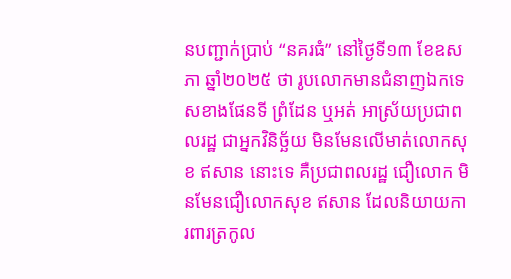នបញ្ជាក់ប្រាប់ “នគរធំ” នៅថ្ងៃទី១៣ ខែឧសភា ឆ្នាំ២០២៥ ថា រូបលោកមានជំនាញឯកទេសខាងផែនទី ព្រំដែន ឬអត់ អាស្រ័យប្រជាពលរដ្ឋ ជាអ្នកវិនិច្ឆ័យ មិនមែនលើមាត់លោកសុខ ឥសាន នោះទេ គឺប្រជាពលរដ្ឋ ជឿលោក មិនមែនជឿលោកសុខ ឥសាន ដែលនិយាយការពារត្រកូល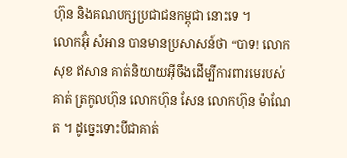ហ៊ុន និងគណបក្សប្រជាជនកម្ពុជា នោះទេ ។
លោកអ៊ុំ សំអាន បានមានប្រសាសន៍ថា “បាទ! លោកសុខ ឥសាន គាត់និយាយអ៊ីចឹងដើម្បីការពារមេរបស់គាត់ ត្រកូលហ៊ុន លោកហ៊ុន សែន លោកហ៊ុន ម៉ាណែត ។ ដូច្នេះទោះបីជាគាត់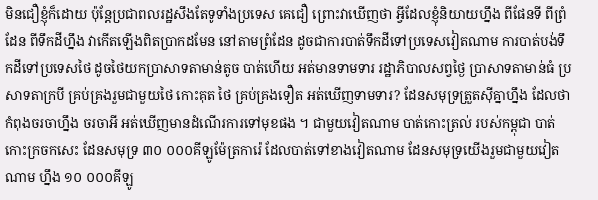មិនជឿខ្ញុំក៏ដោយ ប៉ុន្តែប្រជាពលរដ្ឋសឹងតែទូទាំងប្រទេស គេជឿ ព្រោះវាឃើញថា អ្វីដែលខ្ញុំនិយាយហ្នឹង ពីផែនទី ពីព្រំដែន ពីទឹកដីហ្នឹង វាកើតឡើងពិតប្រាកដមែន នៅតាមព្រំដែន ដូចជាការបាត់ទឹកដីទៅប្រទេសវៀតណាម ការបាត់បង់ទឹកដីទៅប្រទេសថៃ ដូចថៃយកប្រាសាទតាមាន់តូច បាត់ហើយ អត់មានទាមទារ រដ្ឋាភិបាលសព្វថ្ងៃ ប្រាសាទតាមាន់ធំ ប្រសាទតាក្របី គ្រប់គ្រងរួមជាមួយថៃ កោះគុត ថៃ គ្រប់គ្រងទឿត អត់ឃើញទាមទារ? ដែនសមុទ្រត្រួតស៊ីគ្នាហ្នឹង ដែលថាកំពុងចរចាហ្នឹង ចរចាអី អត់ឃើញមានដំណើរការទៅមុខផង ។ ជាមួយវៀតណាម បាត់កោះត្រល់ របស់កម្ពុជា បាត់កោះក្រចកសេះ ដែនសមុទ្រ ៣០ ០០០គីឡូម៉ែត្រការ៉េ ដែលបាត់ទៅខាងវៀតណាម ដែនសមុទ្រយើងរួមជាមួយវៀតណាម ហ្នឹង ១០ ០០០គីឡូ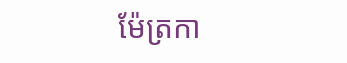ម៉ែត្រកា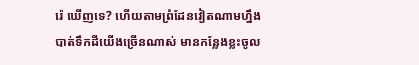រ៉េ ឃើញទេ? ហើយតាមព្រំដែនវៀតណាមហ្នឹង បាត់ទឹកដីយើងច្រើនណាស់ មានកន្លែងខ្លះចូល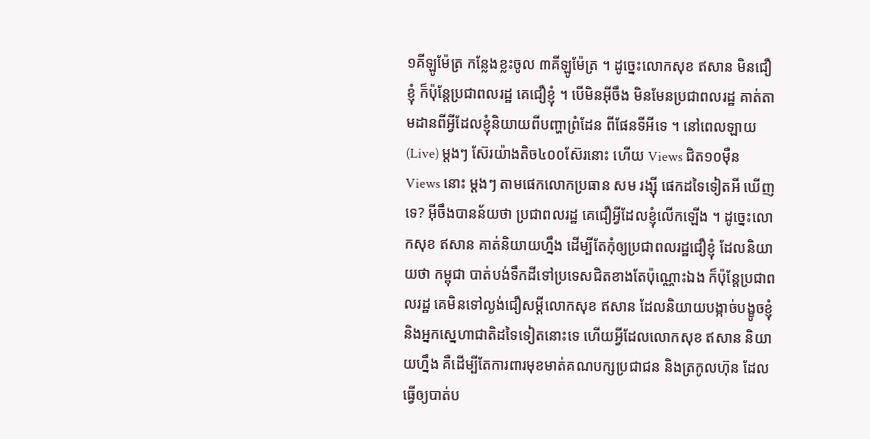១គីឡូម៉ែត្រ កន្លែងខ្លះចូល ៣គីឡូម៉ែត្រ ។ ដូច្នេះលោកសុខ ឥសាន មិនជឿខ្ញុំ ក៏ប៉ុន្តែប្រជាពលរដ្ឋ គេជឿខ្ញុំ ។ បើមិនអ៊ីចឹង មិនមែនប្រជាពលរដ្ឋ គាត់តាមដានពីអ្វីដែលខ្ញុំនិយាយពីបញ្ហាព្រំដែន ពីផែនទីអីទេ ។ នៅពេលឡាយ (Live) ម្ដងៗ ស៊ែរយ៉ាងតិច៤០០ស៊ែរនោះ ហើយ Views ជិត១០ម៉ឺន Views នោះ ម្ដងៗ តាមផេកលោកប្រធាន សម រង្ស៊ី ផេកដទៃទៀតអី ឃើញទេ? អ៊ីចឹងបានន័យថា ប្រជាពលរដ្ឋ គេជឿអ្វីដែលខ្ញុំលើកឡើង ។ ដូច្នេះលោកសុខ ឥសាន គាត់និយាយហ្នឹង ដើម្បីតែកុំឲ្យប្រជាពលរដ្ឋជឿខ្ញុំ ដែលនិយាយថា កម្ពុជា បាត់បង់ទឹកដីទៅប្រទេសជិតខាងតែប៉ុណ្ណោះឯង ក៏ប៉ុន្តែប្រជាពលរដ្ឋ គេមិនទៅល្ងង់ជឿសម្ដីលោកសុខ ឥសាន ដែលនិយាយបង្កាច់បង្ខូចខ្ញុំ និងអ្នកស្នេហាជាតិដទៃទៀតនោះទេ ហើយអ្វីដែលលោកសុខ ឥសាន និយាយហ្នឹង គឺដើម្បីតែការពារមុខមាត់គណបក្សប្រជាជន និងត្រកូលហ៊ុន ដែលធ្វើឲ្យបាត់ប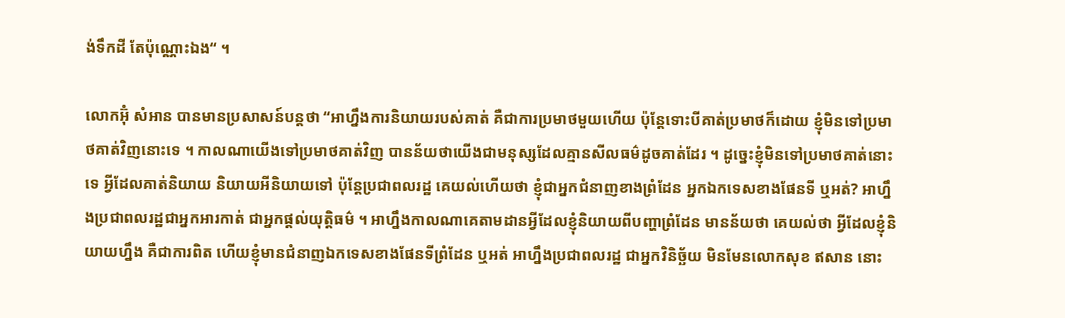ង់ទឹកដី តែប៉ុណ្ណោះឯង“ ។

លោកអ៊ុំ សំអាន បានមានប្រសាសន៍បន្តថា “អាហ្នឹងការនិយាយរបស់គាត់ គឺជាការប្រមាថមួយហើយ ប៉ុន្តែទោះបីគាត់ប្រមាថក៏ដោយ ខ្ញុំមិនទៅប្រមាថគាត់វិញនោះទេ ។ កាលណាយើងទៅប្រមាថគាត់វិញ បានន័យថាយើងជាមនុស្សដែលគ្មានសីលធម៌ដូចគាត់ដែរ ។ ដូច្នេះខ្ញុំមិនទៅប្រមាថគាត់នោះទេ អ្វីដែលគាត់និយាយ និយាយអីនិយាយទៅ ប៉ុន្តែប្រជាពលរដ្ឋ គេយល់ហើយថា ខ្ញុំជាអ្នកជំនាញខាងព្រំដែន អ្នកឯកទេសខាងផែនទី ឬអត់? អាហ្នឹងប្រជាពលរដ្ឋជាអ្នកអារកាត់ ជាអ្នកផ្ដល់យុត្តិធម៌ ។ អាហ្នឹងកាលណាគេតាមដានអ្វីដែលខ្ញុំនិយាយពីបញ្ហាព្រំដែន មានន័យថា គេយល់ថា អ្វីដែលខ្ញុំនិយាយហ្នឹង គឺជាការពិត ហើយខ្ញុំមានជំនាញឯកទេសខាងផែនទីព្រំដែន ឬអត់ អាហ្នឹងប្រជាពលរដ្ឋ ជាអ្នកវិនិច្ឆ័យ មិនមែនលោកសុខ ឥសាន នោះ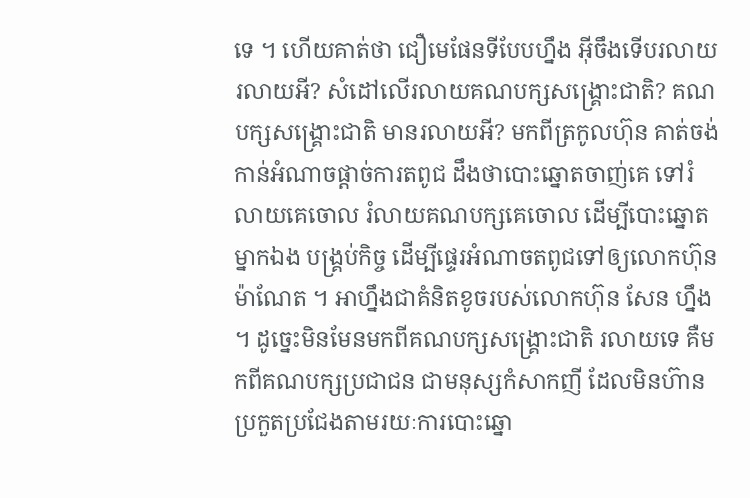ទេ ។ ហើយគាត់ថា ជឿមេផែនទីបែបហ្នឹង អ៊ីចឹងទើបរលាយ រលាយអី? សំដៅលើរលាយគណបក្សសង្រ្គោះជាតិ? គណបក្សសង្រ្គោះជាតិ មានរលាយអី? មកពីត្រកូលហ៊ុន គាត់ចង់កាន់អំណាចផ្ដាច់ការតពូជ ដឹងថាបោះឆ្នោតចាញ់គេ ទៅរំលាយគេចោល រំលាយគណបក្សគេចោល ដើម្បីបោះឆ្នោតម្នាកឯង បង្រ្គប់កិច្ច ដើម្បីផេ្ទរអំណាចតពូជទៅឲ្យលោកហ៊ុន ម៉ាណែត ។ អាហ្នឹងជាគំនិតខូចរបស់លោកហ៊ុន សែន ហ្នឹង ។ ដូច្នេះមិនមែនមកពីគណបក្សសង្រ្គោះជាតិ រលាយទេ គឺមកពីគណបក្សប្រជាជន ជាមនុស្សកំសាកញី ដែលមិនហ៊ានប្រកួតប្រជែងតាមរយៈការបោះឆ្នោ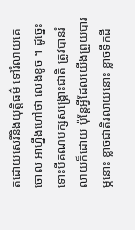តដោយសេរីនិងយុត្តិធម៌ ទៅរំលាយគេចោល អាហ្នឹងហៅថា លេងខូច ។ ដូច្នេះទោះបីគណបក្សសង្រ្គោះជាតិ ត្រូវបានរំលាយក៏ដោយ ប៉ុន្តែអ្វីដែលយើងព្រួយបារម្ភនោះ ខ្លាចជាតិរលាយនោះ ខ្លាចទឹកដី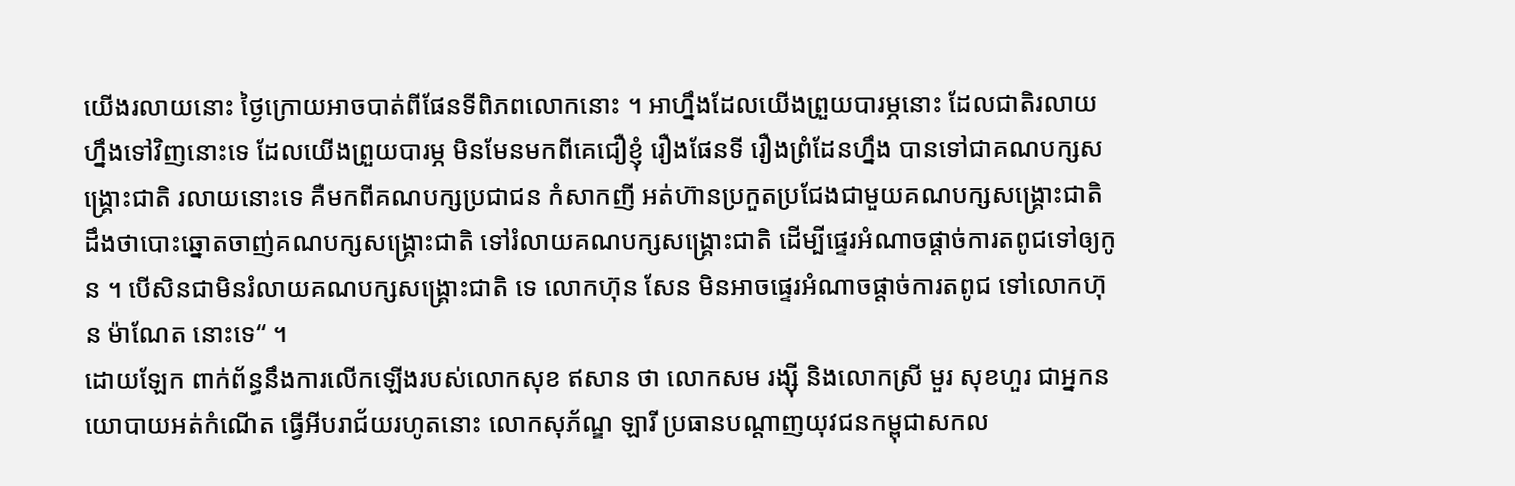យើងរលាយនោះ ថ្ងៃក្រោយអាចបាត់ពីផែនទីពិភពលោកនោះ ។ អាហ្នឹងដែលយើងព្រួយបារម្ភនោះ ដែលជាតិរលាយហ្នឹងទៅវិញនោះទេ ដែលយើងព្រួយបារម្ភ មិនមែនមកពីគេជឿខ្ញុំ រឿងផែនទី រឿងព្រំដែនហ្នឹង បានទៅជាគណបក្សសង្រ្គោះជាតិ រលាយនោះទេ គឺមកពីគណបក្សប្រជាជន កំសាកញី អត់ហ៊ានប្រកួតប្រជែងជាមួយគណបក្សសង្រ្គោះជាតិ ដឹងថាបោះឆ្នោតចាញ់គណបក្សសង្រ្គោះជាតិ ទៅរំលាយគណបក្សសង្រ្គោះជាតិ ដើម្បីផ្ទេរអំណាចផ្ដាច់ការតពូជទៅឲ្យកូន ។ បើសិនជាមិនរំលាយគណបក្សសង្រ្គោះជាតិ ទេ លោកហ៊ុន សែន មិនអាចផ្ទេរអំណាចផ្ដាច់ការតពូជ ទៅលោកហ៊ុន ម៉ាណែត នោះទេ“ ។
ដោយឡែក ពាក់ព័ន្ធនឹងការលើកឡើងរបស់លោកសុខ ឥសាន ថា លោកសម រង្ស៊ី និងលោកស្រី មួរ សុខហួរ ជាអ្នកនយោបាយអត់កំណើត ធ្វើអីបរាជ័យរហូតនោះ លោកសុភ័ណ្ឌ ឡារី ប្រធានបណ្ដាញយុវជនកម្ពុជាសកល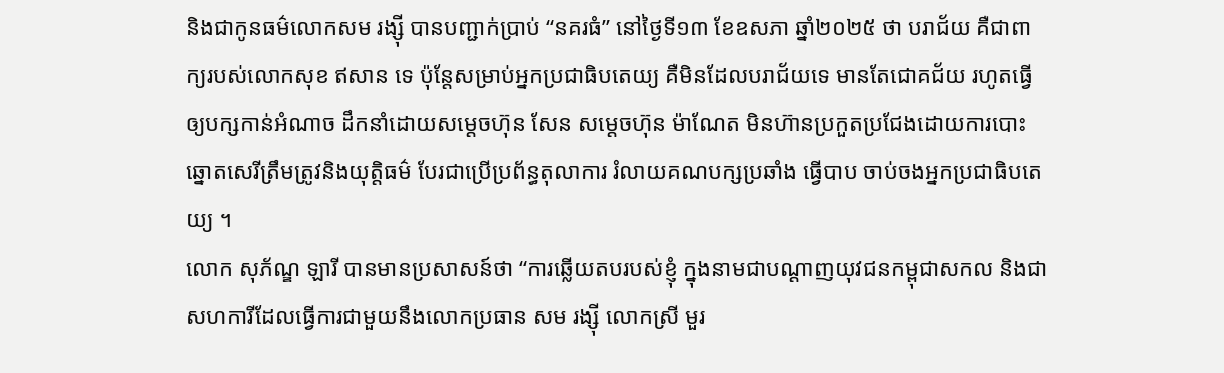និងជាកូនធម៌លោកសម រង្ស៊ី បានបញ្ជាក់ប្រាប់ “នគរធំ” នៅថ្ងៃទី១៣ ខែឧសភា ឆ្នាំ២០២៥ ថា បរាជ័យ គឺជាពាក្យរបស់លោកសុខ ឥសាន ទេ ប៉ុន្តែសម្រាប់អ្នកប្រជាធិបតេយ្យ គឺមិនដែលបរាជ័យទេ មានតែជោគជ័យ រហូតធ្វើឲ្យបក្សកាន់អំណាច ដឹកនាំដោយសម្ដេចហ៊ុន សែន សម្ដេចហ៊ុន ម៉ាណែត មិនហ៊ានប្រកួតប្រជែងដោយការបោះឆ្នោតសេរីត្រឹមត្រូវនិងយុត្តិធម៌ បែរជាប្រើប្រព័ន្ធតុលាការ រំលាយគណបក្សប្រឆាំង ធ្វើបាប ចាប់ចងអ្នកប្រជាធិបតេយ្យ ។
លោក សុភ័ណ្ឌ ឡារី បានមានប្រសាសន៍ថា “ការឆ្លើយតបរបស់ខ្ញុំ ក្នុងនាមជាបណ្ដាញយុវជនកម្ពុជាសកល និងជាសហការីដែលធ្វើការជាមួយនឹងលោកប្រធាន សម រង្ស៊ី លោកស្រី មួរ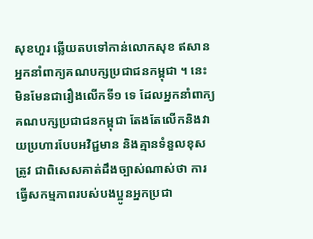សុខហួរ ឆ្លើយតបទៅកាន់លោកសុខ ឥសាន អ្នកនាំពាក្យគណបក្សប្រជាជនកម្ពុជា ។ នេះមិនមែនជារឿងលើកទី១ ទេ ដែលអ្នកនាំពាក្យគណបក្សប្រជាជនកម្ពុជា តែងតែលើកនិងវាយប្រហារបែបអវិជ្ជមាន និងគ្មានទំនួលខុសត្រូវ ជាពិសេសគាត់ដឹងច្បាស់ណាស់ថា ការធ្វើសកម្មភាពរបស់បងប្អូនអ្នកប្រជា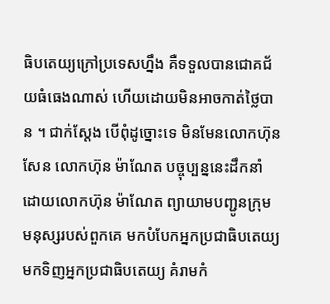ធិបតេយ្យក្រៅប្រទេសហ្នឹង គឺទទួលបានជោគជ័យធំធេងណាស់ ហើយដោយមិនអាចកាត់ថ្លៃបាន ។ ជាក់ស្ដែង បើពុំដូច្នោះទេ មិនមែនលោកហ៊ុន សែន លោកហ៊ុន ម៉ាណែត បច្ចុប្បន្ននេះដឹកនាំដោយលោកហ៊ុន ម៉ាណែត ព្យាយាមបញ្ជូនក្រុមមនុស្សរបស់ពួកគេ មកបំបែកអ្នកប្រជាធិបតេយ្យ មកទិញអ្នកប្រជាធិបតេយ្យ គំរាមកំ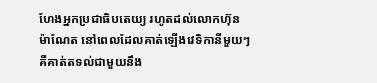ហែងអ្នកប្រជាធិបតេយ្យ រហូតដល់លោកហ៊ុន ម៉ាណែត នៅពេលដែលគាត់ឡើងវេទិកានីមួយៗ គឺគាត់តទល់ជាមួយនឹង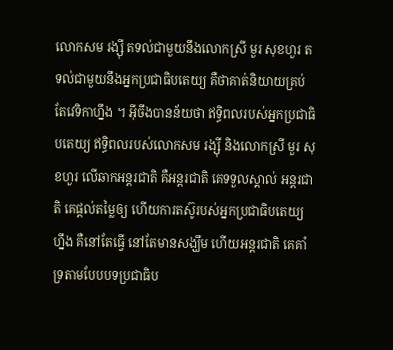លោកសម រង្ស៊ី តទល់ជាមួយនឹងលោកស្រី មួរ សុខហួរ តទល់ជាមួយនឹងអ្នកប្រជាធិបតេយ្យ គឺថាគាត់និយាយគ្រប់តែវេទិកាហ្នឹង ។ អ៊ីចឹងបានន័យថា ឥទ្ធិពលរបស់អ្នកប្រជាធិបតេយ្យ ឥទ្ធិពលរបស់លោកសម រង្ស៊ី និងលោកស្រី មួរ សុខហួរ លើឆាកអន្តរជាតិ គឺអន្តរជាតិ គេទទួលស្គាល់ អន្តរជាតិ គេផ្ដល់តម្លៃឲ្យ ហើយការតស៊ូរបស់អ្នកប្រជាធិបតេយ្យហ្នឹង គឺនៅតែធ្វើ នៅតែមានសង្ឃឹម ហើយអន្តរជាតិ គេគាំទ្រតាមបែបបទប្រជាធិប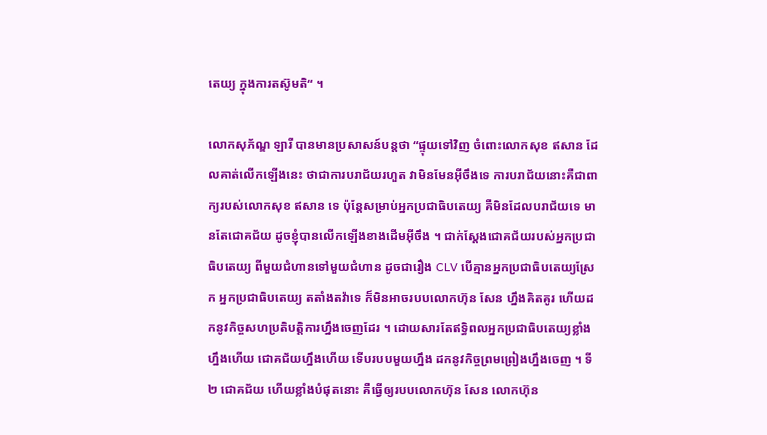តេយ្យ ក្នុងការតស៊ូមតិ“ ។

លោកសុភ័ណ្ឌ ឡារី បានមានប្រសាសន៍បន្តថា “ផ្ទុយទៅវិញ ចំពោះលោកសុខ ឥសាន ដែលគាត់លើកឡើងនេះ ថាជាការបរាជ័យរហួត វាមិនមែនអ៊ីចឹងទេ ការបរាជ័យនោះគឺជាពាក្យរបស់លោកសុខ ឥសាន ទេ ប៉ុន្តែសម្រាប់អ្នកប្រជាធិបតេយ្យ គឺមិនដែលបរាជ័យទេ មានតែជោគជ័យ ដូចខ្ញុំបានលើកឡើងខាងដើមអ៊ីចឹង ។ ជាក់ស្ដែងជោគជ័យរបស់អ្នកប្រជាធិបតេយ្យ ពីមួយជំហានទៅមួយជំហាន ដូចជារឿង CLV បើគ្មានអ្នកប្រជាធិបតេយ្យស្រែក អ្នកប្រជាធិបតេយ្យ តតាំងតវ៉ាទេ ក៏មិនអាចរបបលោកហ៊ុន សែន ហ្នឹងគិតគូរ ហើយដកនូវកិច្ចសហប្រតិបត្តិការហ្នឹងចេញដែរ ។ ដោយសារតែឥទ្ធិពលអ្នកប្រជាធិបតេយ្យខ្លាំងហ្នឹងហើយ ជោគជ័យហ្នឹងហើយ ទើបរបបមួយហ្នឹង ដកនូវកិច្ចព្រមព្រៀងហ្នឹងចេញ ។ ទី២ ជោគជ័យ ហើយខ្លាំងបំផុតនោះ គឺធ្វើឲ្យរបបលោកហ៊ុន សែន លោកហ៊ុន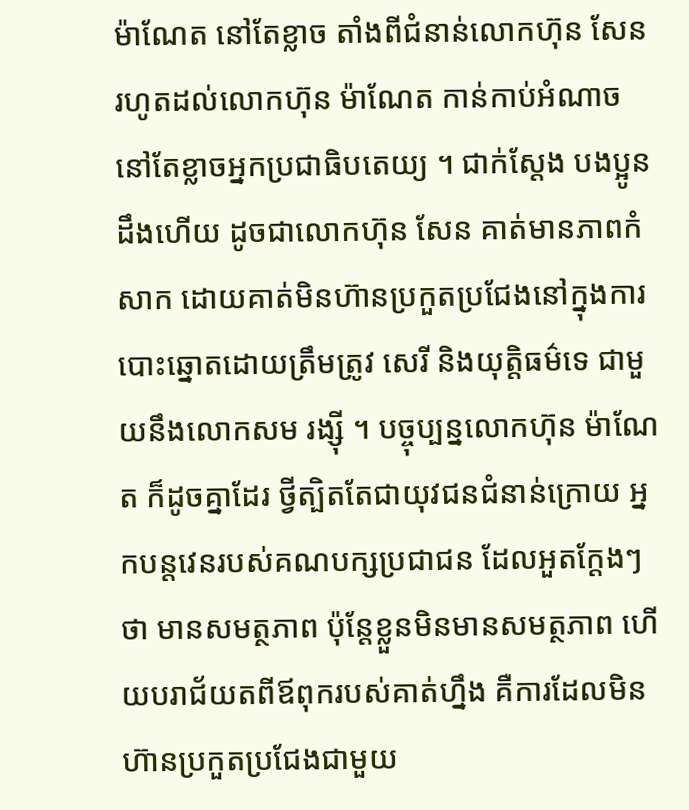ម៉ាណែត នៅតែខ្លាច តាំងពីជំនាន់លោកហ៊ុន សែន រហូតដល់លោកហ៊ុន ម៉ាណែត កាន់កាប់អំណាច នៅតែខ្លាចអ្នកប្រជាធិបតេយ្យ ។ ជាក់ស្ដែង បងប្អូនដឹងហើយ ដូចជាលោកហ៊ុន សែន គាត់មានភាពកំសាក ដោយគាត់មិនហ៊ានប្រកួតប្រជែងនៅក្នុងការបោះឆ្នោតដោយត្រឹមត្រូវ សេរី និងយុត្តិធម៌ទេ ជាមួយនឹងលោកសម រង្ស៊ី ។ បច្ចុប្បន្នលោកហ៊ុន ម៉ាណែត ក៏ដូចគ្នាដែរ ថ្វីត្បិតតែជាយុវជនជំនាន់ក្រោយ អ្នកបន្តវេនរបស់គណបក្សប្រជាជន ដែលអួតក្ដែងៗថា មានសមត្ថភាព ប៉ុន្តែខ្លួនមិនមានសមត្ថភាព ហើយបរាជ័យតពីឪពុករបស់គាត់ហ្នឹង គឺការដែលមិនហ៊ានប្រកួតប្រជែងជាមួយ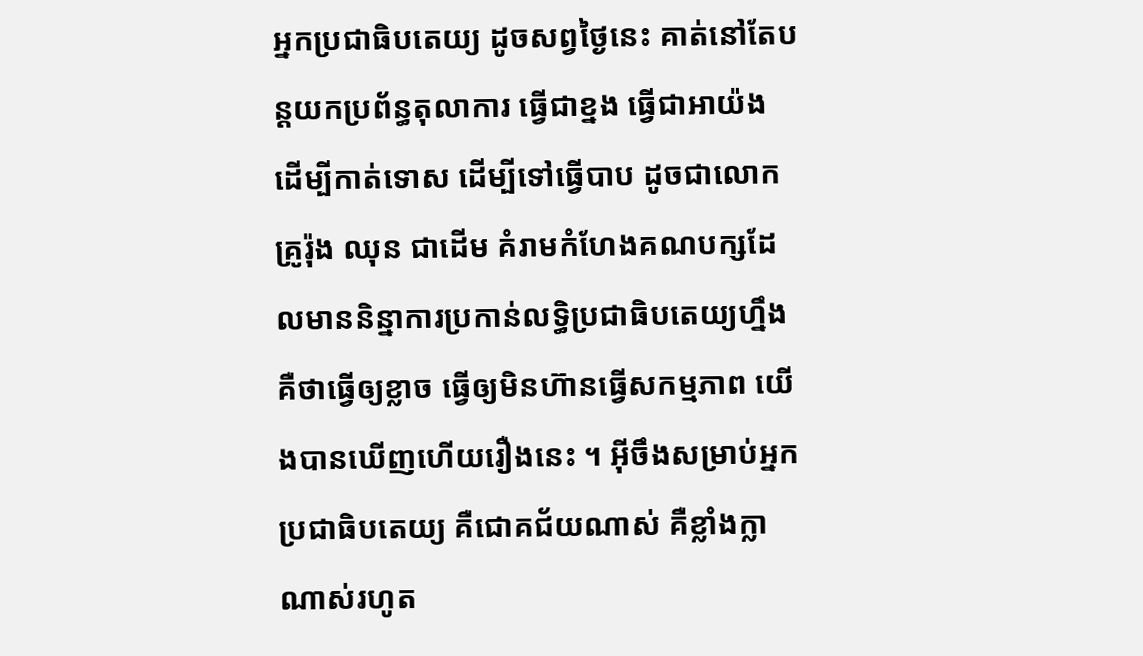អ្នកប្រជាធិបតេយ្យ ដូចសព្វថ្ងៃនេះ គាត់នៅតែបន្តយកប្រព័ន្ធតុលាការ ធ្វើជាខ្នង ធ្វើជាអាយ៉ង ដើម្បីកាត់ទោស ដើម្បីទៅធ្វើបាប ដូចជាលោកគ្រូរ៉ុង ឈុន ជាដើម គំរាមកំហែងគណបក្សដែលមាននិន្នាការប្រកាន់លទ្ធិប្រជាធិបតេយ្យហ្នឹង គឺថាធ្វើឲ្យខ្លាច ធ្វើឲ្យមិនហ៊ានធ្វើសកម្មភាព យើងបានឃើញហើយរឿងនេះ ។ អ៊ីចឹងសម្រាប់អ្នកប្រជាធិបតេយ្យ គឺជោគជ័យណាស់ គឺខ្លាំងក្លាណាស់រហូត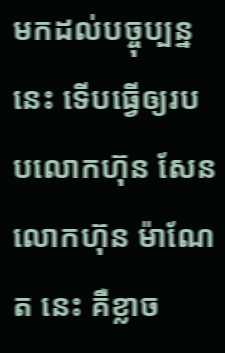មកដល់បច្ចុប្បន្ននេះ ទើបធ្វើឲ្យរបបលោកហ៊ុន សែន លោកហ៊ុន ម៉ាណែត នេះ គឺខ្លាច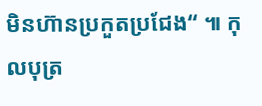មិនហ៊ានប្រកួតប្រជែង“ ៕ កុលបុត្រ